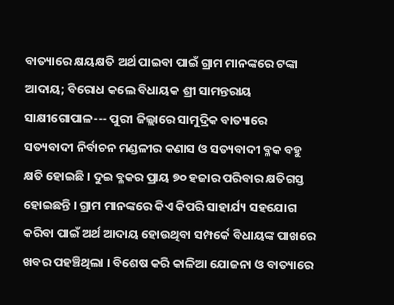ବାତ୍ୟାରେ କ୍ଷୟକ୍ଷତି ଅର୍ଥ ପାଇବା ପାଇଁ ଗ୍ରାମ ମାନଙ୍କରେ ଟଙ୍କା ଆଦାୟ; ବିରୋଧ କଲେ ବିଧାୟକ ଶ୍ରୀ ସାମନ୍ତରାୟ
ସାକ୍ଷୀଗୋପାଳ--- ପୁରୀ ଜିଲ୍ଲାରେ ସାମୁଦ୍ରିକ ବାତ୍ୟାରେ ସତ୍ୟବାଦୀ ନିର୍ବାଚନ ମଣ୍ଡଳୀର କଣାସ ଓ ସତ୍ୟବାଦୀ ବ୍ଳକ ବହୁ କ୍ଷତି ହୋଇଛି । ଦୁଇ ବ୍ଳକର ପ୍ରାୟ ୭୦ ହଜାର ପରିବାର କ୍ଷତିଗସ୍ତ ହୋଇଛନ୍ତି । ଗ୍ରାମ ମାନଙ୍କରେ କିଏ କିପରି ସାହାର୍ଯ୍ୟ ସହଯୋଗ କରିବା ପାଇଁ ଅର୍ଥ ଆଦାୟ ହୋଉଥିବା ସମ୍ପର୍କେ ବିଧାୟଙ୍କ ପାଖରେ ଖବର ପହଞ୍ଚିଥିଲା । ବିଶେଷ କରି କାଳିଆ ଯୋଜନା ଓ ବାତ୍ୟାରେ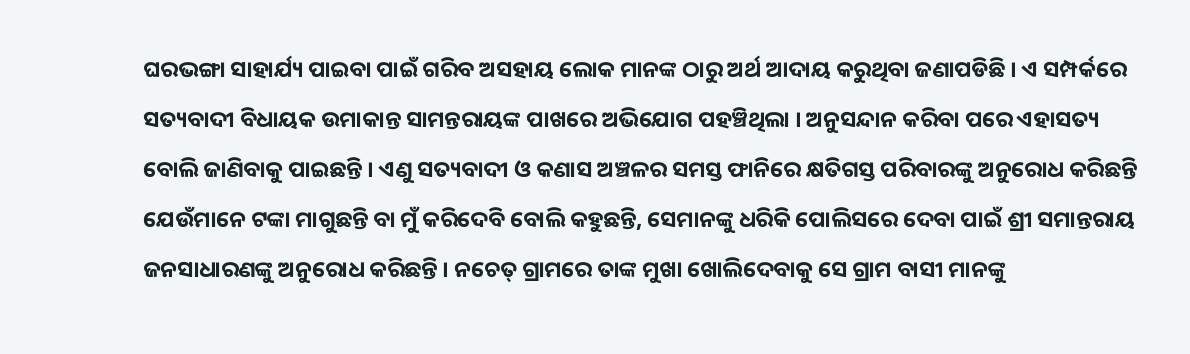ଘରଭଙ୍ଗା ସାହାର୍ଯ୍ୟ ପାଇବା ପାଇଁ ଗରିବ ଅସହାୟ ଲୋକ ମାନଙ୍କ ଠାରୁ ଅର୍ଥ ଆଦାୟ କରୁଥିବା ଜଣାପଡିଛି । ଏ ସମ୍ପର୍କରେ ସତ୍ୟବାଦୀ ବିଧାୟକ ଉମାକାନ୍ତ ସାମନ୍ତରାୟଙ୍କ ପାଖରେ ଅଭିଯୋଗ ପହଞ୍ଚିଥିଲା । ଅନୁସନ୍ଦାନ କରିବା ପରେ ଏହାସତ୍ୟ ବୋଲି ଜାଣିବାକୁ ପାଇଛନ୍ତି । ଏଣୁ ସତ୍ୟବାଦୀ ଓ କଣାସ ଅଞ୍ଚଳର ସମସ୍ତ ଫାନିରେ କ୍ଷତିଗସ୍ତ ପରିବାରଙ୍କୁ ଅନୁରୋଧ କରିଛନ୍ତି ଯେଉଁମାନେ ଟଙ୍କା ମାଗୁଛନ୍ତି ବା ମୁଁ କରିଦେବି ବୋଲି କହୁଛନ୍ତି, ସେମାନଙ୍କୁ ଧରିକି ପୋଲିସରେ ଦେବା ପାଇଁ ଶ୍ରୀ ସମାନ୍ତରାୟ ଜନସାଧାରଣଙ୍କୁ ଅନୁରୋଧ କରିଛନ୍ତି । ନଚେତ୍ ଗ୍ରାମରେ ତାଙ୍କ ମୁଖା ଖୋଲିଦେବାକୁ ସେ ଗ୍ରାମ ବାସୀ ମାନଙ୍କୁ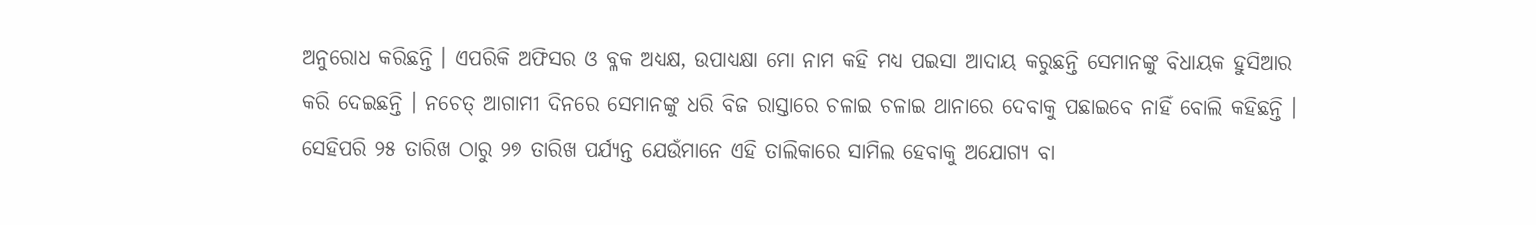ଅନୁରୋଧ କରିଛନ୍ତି । ଏପରିକି ଅଫିସର ଓ ବ୍ଳକ ଅଧ୍ୟକ୍ଷ, ଉପାଧ୍ୟକ୍ଷା ମୋ ନାମ କହି ମଧ୍ୟ ପଇସା ଆଦାୟ କରୁଛନ୍ତି ସେମାନଙ୍କୁ ବିଧାୟକ ହୁସିଆର କରି ଦେଇଛନ୍ତି । ନଚେତ୍ ଆଗାମୀ ଦିନରେ ସେମାନଙ୍କୁ ଧରି ବିଜ ରାସ୍ତାରେ ଚଳାଇ ଚଳାଇ ଥାନାରେ ଦେବାକୁ ପଛାଇବେ ନାହିଁ ବୋଲି କହିଛନ୍ତି । ସେହିପରି ୨୫ ତାରିଖ ଠାରୁ ୨୭ ତାରିଖ ପର୍ଯ୍ୟନ୍ତ ଯେଉଁମାନେ ଏହି ତାଲିକାରେ ସାମିଲ ହେବାକୁ ଅଯୋଗ୍ୟ ବା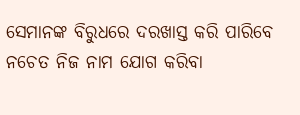ସେମାନଙ୍କ ବିରୁଧରେ ଦରଖାସ୍ତ କରି ପାରିବେ ନଚେତ ନିଜ ନାମ ଯୋଗ କରିବା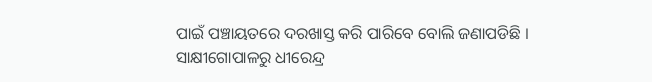ପାଇଁ ପଞ୍ଚାୟତରେ ଦରଖାସ୍ତ କରି ପାରିବେ ବୋଲି ଜଣାପଡିଛି ।
ସାକ୍ଷୀଗୋପାଳରୁ ଧୀରେନ୍ଦ୍ର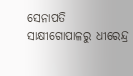ସେନାପତି
ସାକ୍ଷୀଗୋପାଳରୁ ଧୀରେନ୍ଦ୍ର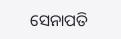ସେନାପତି